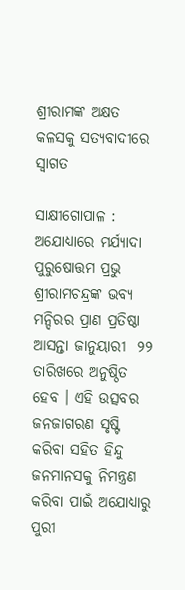ଶ୍ରୀରାମଙ୍କ ଅକ୍ଷତ କଳସକୁ ସତ୍ୟବାଦୀରେ ସ୍ବାଗତ

ସାକ୍ଷୀଗୋପାଳ : ଅଯୋଧ୍ୟାରେ ମର୍ଯ୍ୟାଦା ପୁରୁଷୋତ୍ତମ ପ୍ରଭୁ ଶ୍ରୀରାମଚନ୍ଦ୍ରଙ୍କ ଭବ୍ୟ ମନ୍ଦିରର ପ୍ରାଣ ପ୍ରତିଷ୍ଠା ଆସନ୍ତା ଜାନୁୟାରୀ  ୨୨ ତାରିଖରେ ଅନୁଷ୍ଠିତ ହେବ । ଏହି ଉତ୍ସବର ଜନଜାଗରଣ ସୃଷ୍ଟି କରିବା ସହିତ ହିନ୍ଦୁ ଜନମାନସକୁ ନିମନ୍ତ୍ରଣ କରିବା ପାଇଁ ଅଯୋଧ୍ୟାରୁ ପୁରୀ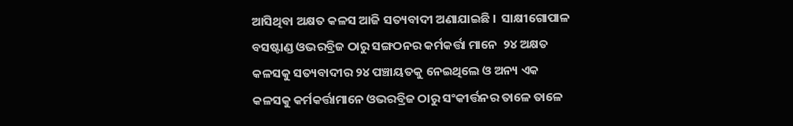ଆସିଥିବା ଅକ୍ଷତ କଳସ ଆଜି ସତ୍ୟବାଦୀ ଅଣାଯାଇଛି ।  ସାକ୍ଷୀଗୋପାଳ  ବସଷ୍ଟାଣ୍ଡ ଓଭରବ୍ରିଜ ଠାରୁ ସଙ୍ଗଠନର କର୍ମକର୍ତ୍ତା ମାନେ  ୨୪ ଅକ୍ଷତ କଳସକୁ ସତ୍ୟବାଦୀର ୨୪ ପଞ୍ଚାୟତକୁ ନେଇଥିଲେ ଓ ଅନ୍ୟ ଏକ କଳସକୁ କର୍ମକର୍ତ୍ତାମାନେ ଓଭରବ୍ରିଜ ଠାରୁ ସଂକୀର୍ତ୍ତନର ତାଳେ ତାଳେ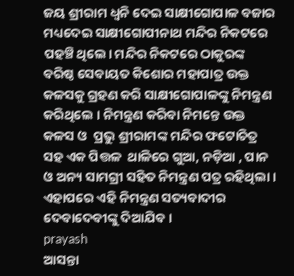ଜୟ ଶ୍ରୀରାମ ଧ୍ୱନି ଦେଇ ସାକ୍ଷୀଗୋପାଳ ବଜାର ମଧ୍ୟଦେଇ ସାକ୍ଷୀଗୋପୀନାଥ ମନ୍ଦିର ନିକଟରେ ପହଞ୍ଚି ଥିଲେ। ମନ୍ଦିର ନିକଟରେ ଠାକୁରଙ୍କ ବରିଷ୍ଠ ସେବାୟତ କିଶୋର ମହାପାତ୍ର ଉକ୍ତ କଳସକୁ ଗ୍ରହଣ କରି ସାକ୍ଷୀଗୋପାଳଙ୍କୁ ନିମନ୍ତ୍ରଣ କରିଥିଲେ । ନିମନ୍ତ୍ରଣ କରିବା ନିମନ୍ତେ ଉକ୍ତ କଳସ ଓ  ପ୍ରଭୁ ଶ୍ରୀରାମଙ୍କ ମନ୍ଦିର ଫଟୋଚିତ୍ର ସହ ଏକ ପିତ୍ତଳ  ଥାଳିରେ ଗୁଆ, ନଡ଼ିଆ , ପାନ ଓ ଅନ୍ୟ ସାମଗ୍ରୀ ସହିତ ନିମନ୍ତ୍ରଣ ପତ୍ର ରହିଥିଲା । ଏହାପରେ ଏହି ନିମନ୍ତ୍ରଣ ସତ୍ୟବାଦୀର ଦେବାଦେବୀଙ୍କୁ ଦିଆଯିବ ।
prayash
ଆସନ୍ତା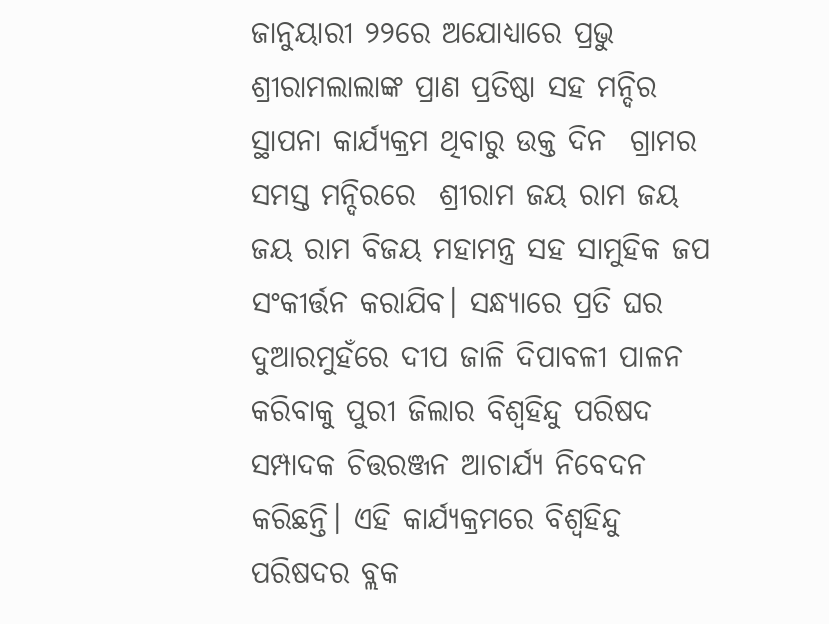ଜାନୁୟାରୀ ୨୨ରେ ଅଯୋଧ୍ୟାରେ ପ୍ରଭୁ ଶ୍ରୀରାମଲାଲାଙ୍କ ପ୍ରାଣ ପ୍ରତିଷ୍ଠା ସହ ମନ୍ଦିର ସ୍ଥାପନା କାର୍ଯ୍ୟକ୍ରମ ଥିବାରୁ ଉକ୍ତ ଦିନ  ଗ୍ରାମର ସମସ୍ତ ମନ୍ଦିରରେ  ଶ୍ରୀରାମ ଜୟ ରାମ ଜୟ ଜୟ ରାମ ବିଜୟ ମହାମନ୍ତ୍ର ସହ ସାମୁହିକ ଜପ  ସଂକୀର୍ତ୍ତନ କରାଯିବ। ସନ୍ଧ୍ୟାରେ ପ୍ରତି ଘର ଦୁଆରମୁହଁରେ ଦୀପ ଜାଳି ଦିପାବଳୀ ପାଳନ କରିବାକୁ ପୁରୀ ଜିଲାର ବିଶ୍ବହିନ୍ଦୁ ପରିଷଦ ସମ୍ପାଦକ ଚିତ୍ତରଞ୍ଜନ ଆଚାର୍ଯ୍ୟ ନିବେଦନ  କରିଛନ୍ତି। ଏହି କାର୍ଯ୍ୟକ୍ରମରେ ବିଶ୍ବହିନ୍ଦୁ ପରିଷଦର ବ୍ଲକ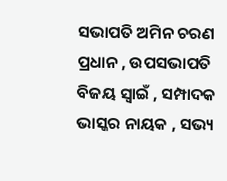ସଭାପତି ଅମିନ ଚରଣ ପ୍ରଧାନ , ଉପସଭାପତି ବିଜୟ ସ୍ୱାଇଁ , ସମ୍ପାଦକ ଭାସ୍କର ନାୟକ , ସଭ୍ୟ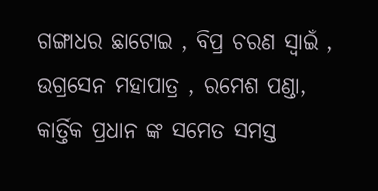ଗଙ୍ଗାଧର ଛାଟୋଇ , ବିପ୍ର ଚରଣ ସ୍ୱାଇଁ , ଉଗ୍ରସେନ ମହାପାତ୍ର , ରମେଶ ପଣ୍ଡା, କାର୍ତ୍ତିକ ପ୍ରଧାନ ଙ୍କ ସମେତ ସମସ୍ତ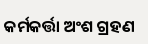କର୍ମକର୍ତ୍ତା ଅଂଶ ଗ୍ରହଣ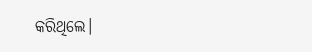କରିଥିଲେ।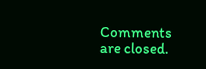Comments are closed.